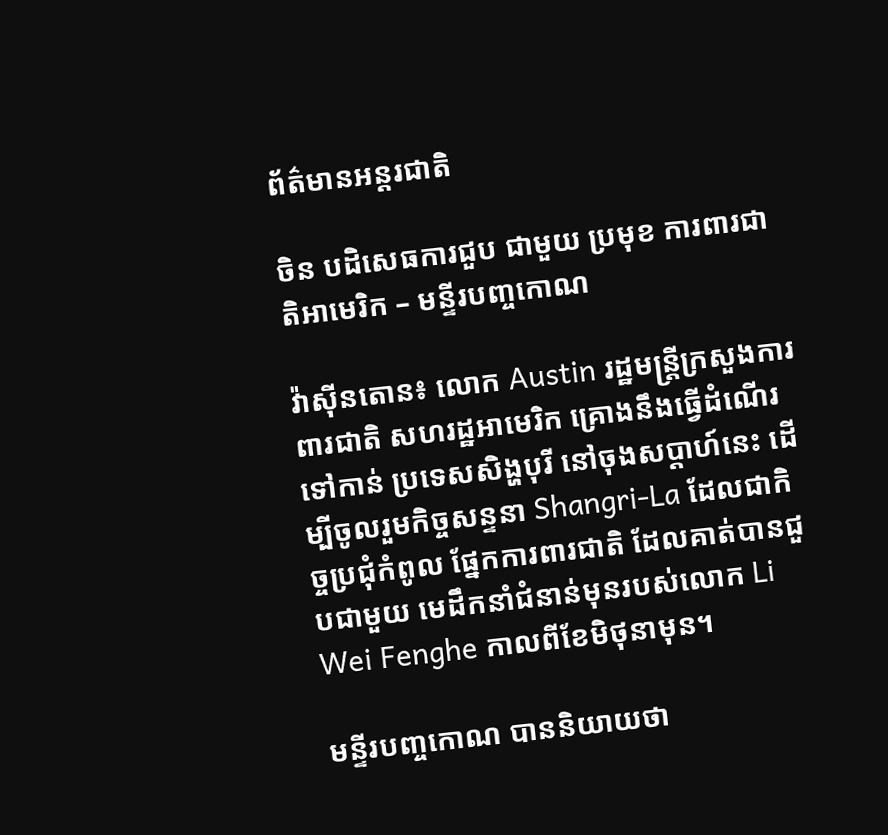ព័ត៌មានអន្តរជាតិ

ចិន បដិសេធការជួប ជាមួយ ប្រមុខ ការពារជាតិអាមេរិក – មន្ទីរបញ្ចកោណ

វ៉ាស៊ីនតោន៖ លោក Austin រដ្ឋមន្រ្តីក្រសួងការពារជាតិ សហរដ្ឋអាមេរិក គ្រោងនឹងធ្វើដំណើរទៅកាន់ ប្រទេសសិង្ហបុរី នៅចុងសប្តាហ៍នេះ ដើម្បីចូលរួមកិច្ចសន្ទនា Shangri-La ដែលជាកិច្ចប្រជុំកំពូល ផ្នែកការពារជាតិ ដែលគាត់បានជួបជាមួយ មេដឹកនាំជំនាន់មុនរបស់លោក Li Wei Fenghe កាលពីខែមិថុនាមុន។

មន្ទីរបញ្ចកោណ បាននិយាយថា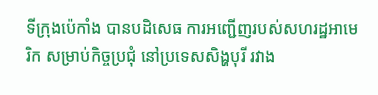ទីក្រុងប៉េកាំង បានបដិសេធ ការអញ្ជើញរបស់សហរដ្ឋអាមេរិក សម្រាប់កិច្ចប្រជុំ នៅប្រទេសសិង្ហបុរី រវាង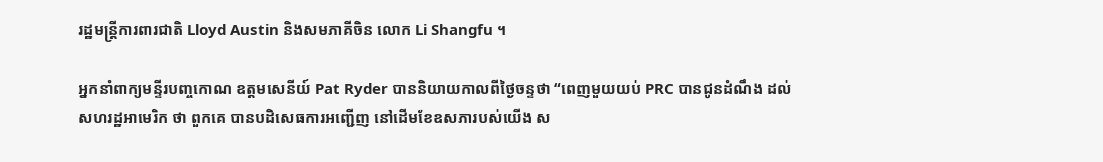រដ្ឋមន្ត្រីការពារជាតិ Lloyd Austin និងសមភាគីចិន លោក Li Shangfu ។

អ្នកនាំពាក្យមន្ទីរបញ្ចកោណ ឧត្តមសេនីយ៍ Pat Ryder បាននិយាយកាលពីថ្ងៃចន្ទថា “ពេញមួយយប់ PRC បានជូនដំណឹង ដល់សហរដ្ឋអាមេរិក ថា ពួកគេ បានបដិសេធការអញ្ជើញ នៅដើមខែឧសភារបស់យើង ស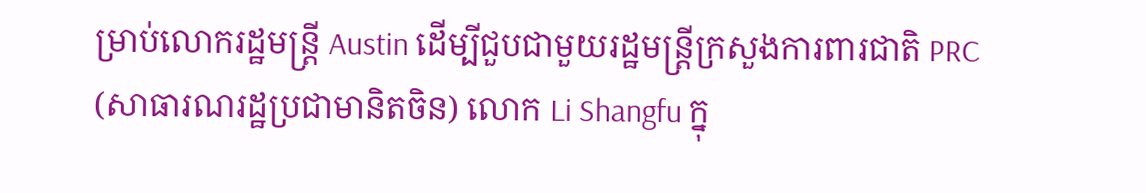ម្រាប់លោករដ្ឋមន្រ្តី Austin ដើម្បីជួបជាមួយរដ្ឋមន្ត្រីក្រសួងការពារជាតិ PRC (សាធារណរដ្ឋប្រជាមានិតចិន) លោក Li Shangfu ក្នុ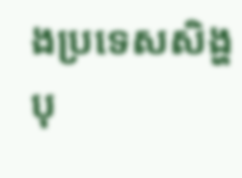ងប្រទេសសិង្ហបុ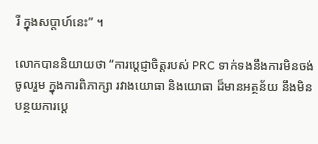រី ក្នុងសប្តាហ៍នេះ” ។

លោកបាននិយាយថា “ការប្តេជ្ញាចិត្តរបស់ PRC ទាក់ទងនឹងការមិនចង់ចូលរួម ក្នុងការពិភាក្សា រវាងយោធា និងយោធា ដ៏មានអត្ថន័យ នឹងមិនបន្ថយការប្តេ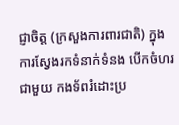ជ្ញាចិត្ត (ក្រសួងការពារជាតិ) ក្នុងការស្វែងរកទំនាក់ទំនង បើកចំហរជាមួយ កងទ័ពរំដោះប្រ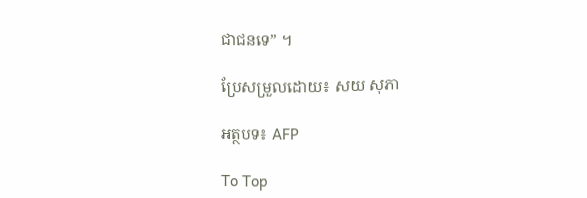ជាជនទេ” ។

ប្រែសម្រួលដោយ៖ សយ សុភា

អត្ថបទ៖ AFP

To Top